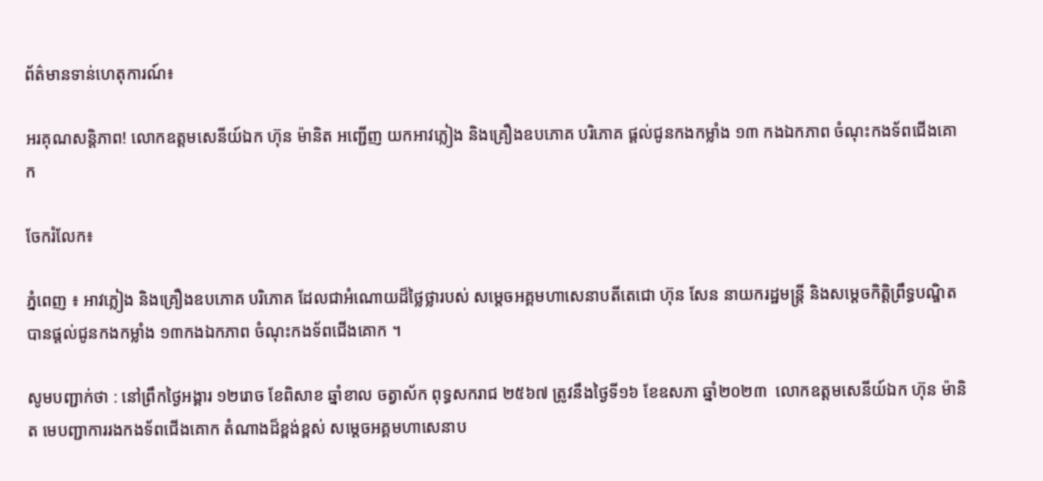ព័ត៌មានទាន់ហេតុការណ៍៖

អរគុណសន្តិភាព! លោកឧត្តមសេនីយ៍ឯក ហ៊ុន ម៉ានិត អញ្ជើញ យកអាវភ្លៀង និងគ្រឿងឧបភោគ បរិភោគ ផ្ដល់ជូនកងកម្លាំង ១៣ កងឯកភាព ចំណុះកងទ័ពជើងគោក

ចែករំលែក៖

ភ្នំពេញ ៖ អាវភ្លៀង និងគ្រឿងឧបភោគ បរិភោគ ដែលជាអំណោយដ៏ថ្លៃថ្លារបស់ សម្តេចអគ្គមហាសេនាបតីតេជោ ហ៊ុន សែន នាយករដ្ឋមន្ត្រី និងសម្តេចកិត្តិព្រឹទ្ធបណ្ឌិត បានផ្ដល់ជូនកងកម្លាំង ១៣កងឯកភាព ចំណុះកងទ័ពជើងគោក ។

សូមបញ្ជាក់ថា : នៅព្រឹកថ្ងៃអង្គារ ១២រោច ខែពិសាខ ឆ្នាំខាល ចត្វាស័ក ពុទ្ធសករាជ ២៥៦៧ ត្រូវនឹងថ្ងៃទី១៦ ខែឧសភា ឆ្នាំ២០២៣  លោកឧត្តមសេនីយ៍ឯក ហ៊ុន ម៉ានិត មេបញ្ជាការរងកងទ័ពជើងគោក តំណាងដ៏ខ្ពង់ខ្ពស់ សម្តេចអគ្គមហាសេនាប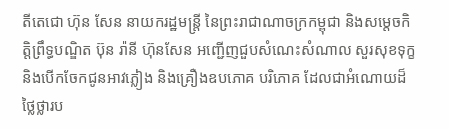តីតេជោ ហ៊ុន សែន នាយករដ្ឋមន្ត្រី នៃព្រះរាជាណាចក្រកម្ពុជា និងសម្តេចកិត្តិព្រឹទ្ធបណ្ឌិត ប៊ុន រ៉ានី ហ៊ុនសែន អញ្ជើញជួបសំណេះសំណាល សួរសុខទុក្ខ និងបើកចែកជូនអាវភ្លៀង និងគ្រឿងឧបភោគ បរិភោគ ដែលជាអំណោយដ៏ថ្លៃថ្លារប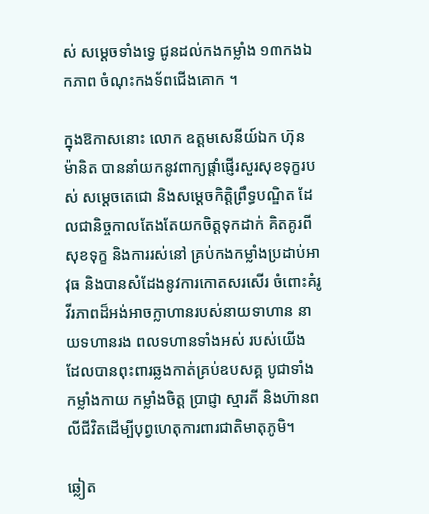ស់ សម្តេចទាំងទ្វេ ជូនដល់កងកម្លាំង ១៣កងឯកភាព ចំណុះកងទ័ពជើងគោក ។

ក្នុងឱកាសនោះ លោក ឧត្តមសេនីយ៍ឯក ហ៊ុន ម៉ានិត បាននាំយកនូវពាក្យផ្តាំផ្ញើរសួរសុខទុក្ខរបស់ សម្តេចតេជោ និងសម្តេចកិត្តិព្រឹទ្ធបណ្ឌិត ដែលជានិច្ចកាលតែងតែយកចិត្តទុកដាក់ គិតគូរពីសុខទុក្ខ និងការរស់នៅ គ្រប់កងកម្លាំងប្រដាប់អាវុធ និងបានសំដែងនូវការកោតសរសើរ ចំពោះគំរូវីរភាពដ៏អង់អាចក្លាហានរបស់នាយទាហាន នាយទហានរង ពលទហានទាំងអស់ របស់យើង ដែលបានពុះពារឆ្លងកាត់គ្រប់ឧបសគ្គ បូជាទាំងកម្លាំងកាយ កម្លាំងចិត្ត ប្រាជ្ញា ស្មារតី និងហ៊ានពលីជីវិតដើម្បីបុព្វហេតុការពារជាតិមាតុភូមិ។

ឆ្លៀត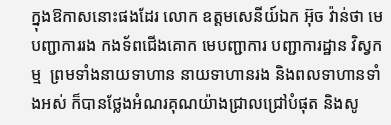ក្នុងឱកាសនោះផងដែរ លោក ឧត្តមសេនីយ៍ឯក អ៊ុច វ៉ាន់ថា មេបញ្ជាការរង កងទ័ពជើងគោក មេបញ្ជាការ បញ្ជាការដ្ឋាន វិស្វកម្ម  ព្រមទាំងនាយទាហាន នាយទាហានរង និងពលទាហានទាំងអស់ ក៏បានថ្លែងអំណរគុណយ៉ាងជ្រាលជ្រៅបំផុត និងសូ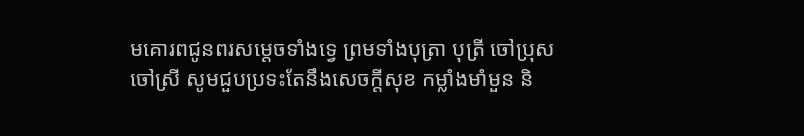មគោរពជូនពរសម្តេចទាំងទ្វេ ព្រមទាំងបុត្រា បុត្រី ចៅប្រុស ចៅស្រី សូមជួបប្រទះតែនឹងសេចក្តីសុខ កម្លាំងមាំមួន និ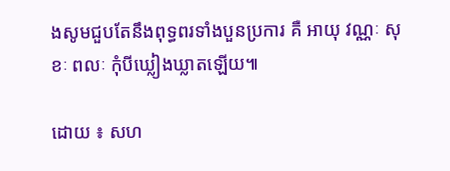ងសូមជួបតែនឹងពុទ្ធពរទាំងបួនប្រការ គឺ អាយុ វណ្ណៈ សុខៈ ពលៈ កុំបីឃ្លៀងឃ្លាតឡើយ៕

ដោយ ៖ សហ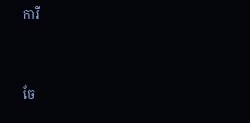ការី


ចែ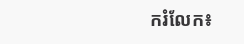ករំលែក៖